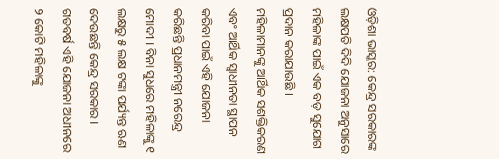ଓଡ଼ିଶା ଭାସ୍କର: କେନ୍ଦ୍ର ସରକାରଙ୍କ ଲକ୍ଷପତି ଦିଦି ଯୋଜନା ଅନୁସାରେ ମହିଳାଙ୍କ ପାଇଁ ଏକ ବଡ଼ ସୁଯୋଗ ପ୍ରଦାନ କରାଯାଉଛି । ମହିଳାମାନଙ୍କୁ ଆର୍ଥିକ ସଶକ୍ତିକରଣ ଏବଂ ଆର୍ଥିକ ସ୍ୱାଧୀନତା ସ୍ଥାପନ କରିବା ପାଇଁ ଏହି ଯୋଜନା କରିଛନ୍ତି ପ୍ରଧାନମନ୍ତ୍ରୀ ନରେନ୍ଦ୍ର ମୋଦୀ । ବିନା ସୁଧରେ ମହିଳାଙ୍କୁ ୧ ଲକ୍ଷରୁ ୫ ଲକ୍ଷ ଟଙ୍କା ପର୍ଯ୍ୟନ୍ତ ଋଣ ଦେଉଛନ୍ତି କେନ୍ଦ୍ର ସରକାର । ଗତବର୍ଷ ଏହି ଯୋଜନା ଅଧୀନରେ ୨ କୋଟି ମହିଳାଙ୍କୁ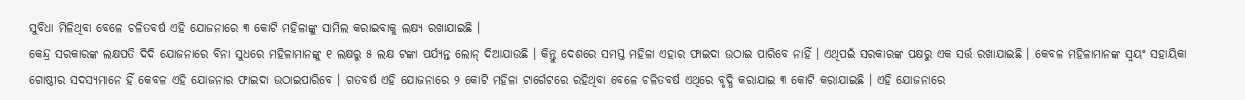ସୁବିଧା ମିଳିଥିବା ବେଳେ ଚଳିତବର୍ଷ ଏହି ଯୋଜନାରେ ୩ କୋଟି ମହିଳାଙ୍କୁ ସାମିଲ କରାଇବାକୁ ଲକ୍ଷ୍ୟ ରଖାଯାଇଛି ।
କେନ୍ଦ୍ର ସରକାରଙ୍କ ଲକ୍ଷପତି ଦିଦି ଯୋଜନାରେ ବିନା ସୁଧରେ ମହିଳାମାନଙ୍କୁ ୧ ଲକ୍ଷରୁ ୫ ଲକ୍ଷ ଟଙ୍କା ପର୍ଯ୍ୟନ୍ତ ଲୋନ୍ ଦିଆଯାଉଛି । କିନ୍ତୁ ଦେଶରେ ସମସ୍ତ ମହିଳା ଏହାର ଫାଇଦା ଉଠାଇ ପାରିବେ ନାହିଁ । ଏଥିପଇଁ ସରକାରଙ୍କ ପକ୍ଷରୁ ଏକ ସର୍ତ୍ତ ରଖାଯାଇଛି । କେବଳ ମହିଳାମାନଙ୍କ ସ୍ୱୟଂ ସହାୟିକା ଗୋଷ୍ଠୀର ସଦସ୍ୟମାନେ ହିଁ କେବଳ ଏହି ଯୋଜନାର ଫାଇଦା ଉଠାଇପାରିବେ । ଗତବର୍ଷ ଏହି ଯୋଜନାରେ ୨ କୋଟି ମହିଳା ଟାର୍ଗେଟରେ ରହିଥିବା ବେଳେ ଚଳିତବର୍ଷ ଏଥିରେ ବୃଦ୍ଧି କରାଯାଇ ୩ କୋଟି କରାଯାଇଛି । ଏହି ଯୋଜନାରେ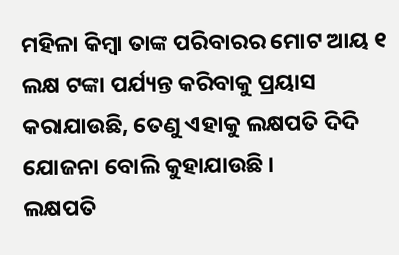ମହିଳା କିମ୍ବା ତାଙ୍କ ପରିବାରର ମୋଟ ଆୟ ୧ ଲକ୍ଷ ଟଙ୍କା ପର୍ଯ୍ୟନ୍ତ କରିବାକୁ ପ୍ରୟାସ କରାଯାଉଛି, ତେଣୁ ଏହାକୁ ଲକ୍ଷପତି ଦିଦି ଯୋଜନା ବୋଲି କୁହାଯାଉଛି ।
ଲକ୍ଷପତି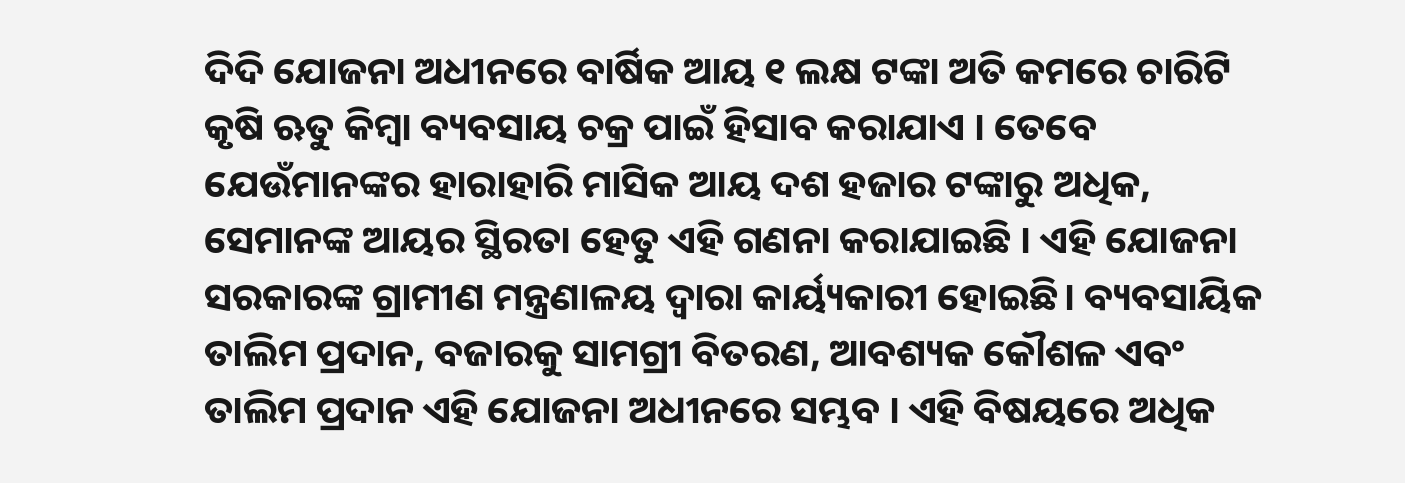ଦିଦି ଯୋଜନା ଅଧୀନରେ ବାର୍ଷିକ ଆୟ ୧ ଲକ୍ଷ ଟଙ୍କା ଅତି କମରେ ଚାରିଟି କୃଷି ଋତୁ କିମ୍ବା ବ୍ୟବସାୟ ଚକ୍ର ପାଇଁ ହିସାବ କରାଯାଏ । ତେବେ ଯେଉଁମାନଙ୍କର ହାରାହାରି ମାସିକ ଆୟ ଦଶ ହଜାର ଟଙ୍କାରୁ ଅଧିକ, ସେମାନଙ୍କ ଆୟର ସ୍ଥିରତା ହେତୁ ଏହି ଗଣନା କରାଯାଇଛି । ଏହି ଯୋଜନା ସରକାରଙ୍କ ଗ୍ରାମୀଣ ମନ୍ତ୍ରଣାଳୟ ଦ୍ୱାରା କାର୍ୟ୍ୟକାରୀ ହୋଇଛି। ବ୍ୟବସାୟିକ ତାଲିମ ପ୍ରଦାନ, ବଜାରକୁ ସାମଗ୍ରୀ ବିତରଣ, ଆବଶ୍ୟକ କୌଶଳ ଏବଂ ତାଲିମ ପ୍ରଦାନ ଏହି ଯୋଜନା ଅଧୀନରେ ସମ୍ଭବ । ଏହି ବିଷୟରେ ଅଧିକ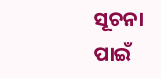ସୂଚନା ପାଇଁ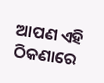ଆପଣ ଏହି ଠିକଣାରେ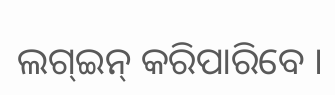ଲଗ୍ଇନ୍ କରିପାରିବେ ।